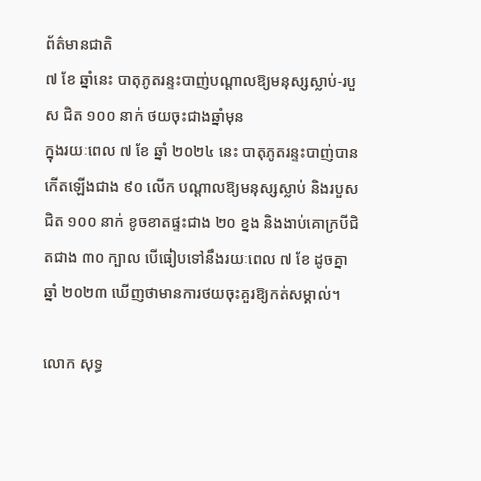ព័ត៌មានជាតិ
៧ ខែ ឆ្នាំនេះ បាតុភូតរន្ទះបាញ់បណ្តាលឱ្យមនុស្សស្លាប់-របួស ជិត ១០០ នាក់ ថយចុះជាងឆ្នាំមុន
ក្នុងរយៈពេល ៧ ខែ ឆ្នាំ ២០២៤ នេះ បាតុភូតរន្ទះបាញ់បានកើតឡើងជាង ៩០ លើក បណ្តាលឱ្យមនុស្សស្លាប់ និងរបួសជិត ១០០ នាក់ ខូចខាតផ្ទះជាង ២០ ខ្នង និងងាប់គោក្របីជិតជាង ៣០ ក្បាល បើធៀបទៅនឹងរយៈពេល ៧ ខែ ដូចគ្នា ឆ្នាំ ២០២៣ ឃើញថាមានការថយចុះគួរឱ្យកត់សម្គាល់។

លោក សុទ្ធ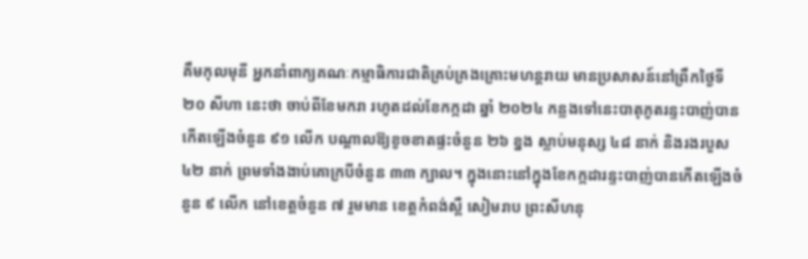គឹមកុលមុនី អ្នកនាំពាក្យគណៈកម្មាធិការជាតិគ្រប់គ្រងគ្រោះមហន្តរាយ មានប្រសាសន៍នៅព្រឹកថ្ងៃទី ២០ សីហា នេះថា ចាប់ពីខែមករា រហូតដល់ខែកក្កដា ឆ្នាំ ២០២៤ កន្លងទៅនេះបាតុភូតរន្ទះបាញ់បានកើតឡើងចំនួន ៩១ លើក បណ្តាលឱ្យខូចខាតផ្ទះចំនួន ២៦ ខ្នង ស្លាប់មនុស្ស ៤៨ នាក់ និងរងរបួស ៤២ នាក់ ព្រមទាំងងាប់គោក្របីចំនួន ៣៣ ក្បាល។ ក្នុងនោះនៅក្នុងខែកក្កដារន្ទះបាញ់បានកើតឡើងចំនួន ៩ លើក នៅខេត្តចំនួន ៧ រួមមាន ខេត្តកំពង់ស្ពឺ សៀមរាប ព្រះសីហនុ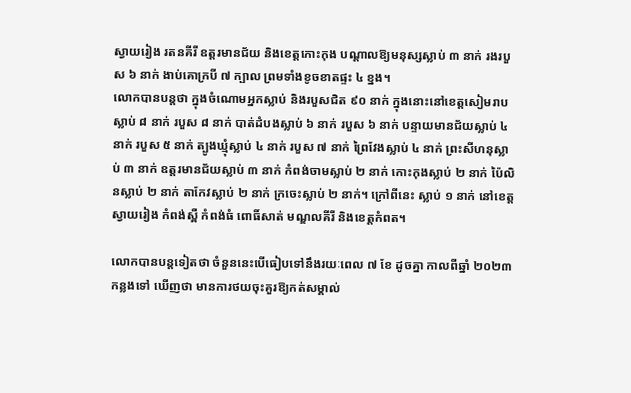ស្វាយរៀង រតនគីរី ឧត្តរមានជ័យ និងខេត្តកោះកុង បណ្តាលឱ្យមនុស្សស្លាប់ ៣ នាក់ រងរបួស ៦ នាក់ ងាប់គោក្របី ៧ ក្បាល ព្រមទាំងខូចខាតផ្ទះ ៤ ខ្នង។
លោកបានបន្តថា ក្នុងចំណោមអ្នកស្លាប់ និងរបួសជិត ៩០ នាក់ ក្នុងនោះនៅខេត្តសៀមរាបស្លាប់ ៨ នាក់ របួស ៨ នាក់ បាត់ដំបងស្លាប់ ៦ នាក់ របួស ៦ នាក់ បន្ទាយមានជ័យស្លាប់ ៤ នាក់ របួស ៥ នាក់ ត្បូងឃ្មុំស្លាប់ ៤ នាក់ របួស ៧ នាក់ ព្រៃវែងស្លាប់ ៤ នាក់ ព្រះសីហនុស្លាប់ ៣ នាក់ ឧត្តរមានជ័យស្លាប់ ៣ នាក់ កំពង់ចាមស្លាប់ ២ នាក់ កោះកុងស្លាប់ ២ នាក់ ប៉ៃលិនស្លាប់ ២ នាក់ តាកែវស្លាប់ ២ នាក់ ក្រចេះស្លាប់ ២ នាក់។ ក្រៅពីនេះ ស្លាប់ ១ នាក់ នៅខេត្តស្វាយរៀង កំពង់ស្ពឺ កំពង់ធំ ពោធិ៍សាត់ មណ្ឌលគីរី និងខេត្តកំពត។

លោកបានបន្តទៀតថា ចំនួននេះបើធៀបទៅនឹងរយៈពេល ៧ ខែ ដូចគ្នា កាលពីឆ្នាំ ២០២៣ កន្លងទៅ ឃើញថា មានការថយចុះគួរឱ្យកត់សម្គាល់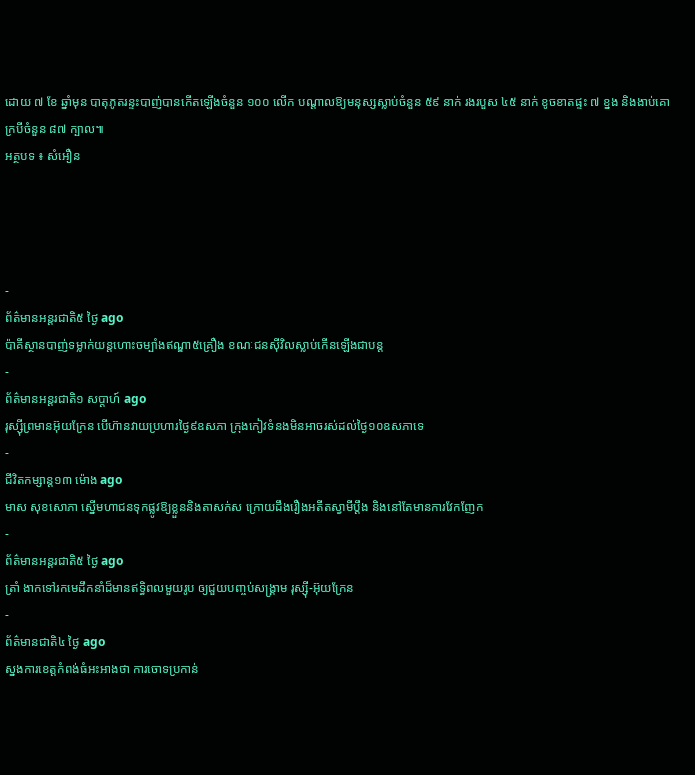ដោយ ៧ ខែ ឆ្នាំមុន បាតុភូតរន្ទះបាញ់បានកើតឡើងចំនួន ១០០ លើក បណ្តាលឱ្យមនុស្សស្លាប់ចំនួន ៥៩ នាក់ រងរបួស ៤៥ នាក់ ខូចខាតផ្ទះ ៧ ខ្នង និងងាប់គោក្របីចំនួន ៨៧ ក្បាល៕
អត្ថបទ ៖ សំអឿន




-
ព័ត៌មានអន្ដរជាតិ៥ ថ្ងៃ ago
ប៉ាគីស្ថានបាញ់ទម្លាក់យន្តហោះចម្បាំងឥណ្ឌា៥គ្រឿង ខណៈជនស៊ីវិលស្លាប់កើនឡើងជាបន្ត
-
ព័ត៌មានអន្ដរជាតិ១ សប្តាហ៍ ago
រុស្ស៊ីព្រមានអ៊ុយក្រែន បើហ៊ានវាយប្រហារថ្ងៃ៩ឧសភា ក្រុងកៀវទំនងមិនអាចរស់ដល់ថ្ងៃ១០ឧសភាទេ
-
ជីវិតកម្សាន្ដ១៣ ម៉ោង ago
មាស សុខសោភា ស្នើមហាជនទុកផ្លូវឱ្យខ្លួននិងតាសក់ស ក្រោយដឹងរឿងអតីតស្វាមីប្តឹង និងនៅតែមានការវែកញែក
-
ព័ត៌មានអន្ដរជាតិ៥ ថ្ងៃ ago
ត្រាំ ងាកទៅរកមេដឹកនាំដ៏មានឥទ្ធិពលមួយរូប ឲ្យជួយបញ្ចប់សង្គ្រាម រុស្ស៊ី-អ៊ុយក្រែន
-
ព័ត៌មានជាតិ៤ ថ្ងៃ ago
ស្នងការខេត្តកំពង់ធំអះអាងថា ការចោទប្រកាន់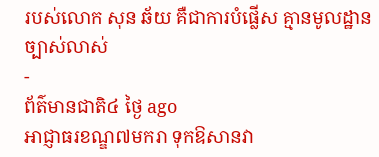របស់លោក សុន ឆ័យ គឺជាការបំផ្លើស គ្មានមូលដ្ឋានច្បាស់លាស់
-
ព័ត៌មានជាតិ៤ ថ្ងៃ ago
អាជ្ញាធរខណ្ឌ៧មករា ទុកឱសានវា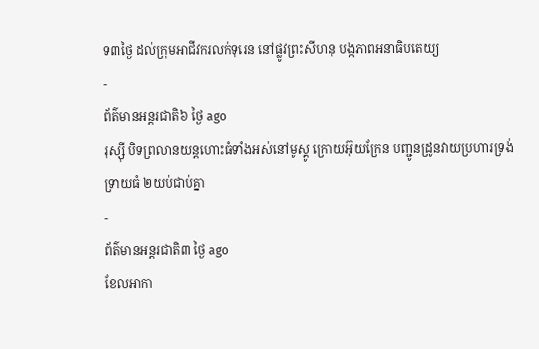ទ៣ថ្ងៃ ដល់ក្រុមអាជីវករលក់ទុរេន នៅផ្លូវព្រះសីហនុ បង្កភាពអនាធិបតេយ្យ
-
ព័ត៌មានអន្ដរជាតិ៦ ថ្ងៃ ago
រុស្ស៊ី បិទព្រលានយន្តហោះធំទាំងអស់នៅមូស្គូ ក្រោយអ៊ុយក្រែន បញ្ជូនដ្រូនវាយប្រហារទ្រង់ទ្រាយធំ ២យប់ជាប់គ្នា
-
ព័ត៌មានអន្ដរជាតិ៣ ថ្ងៃ ago
ខែលអាកា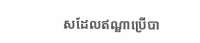សដែលឥណ្ឌាប្រើបា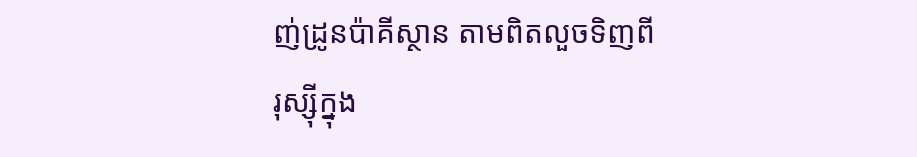ញ់ដ្រូនប៉ាគីស្ថាន តាមពិតលួចទិញពីរុស្ស៊ីក្នុង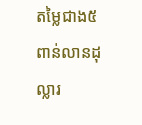តម្លៃជាង៥ពាន់លានដុល្លារ